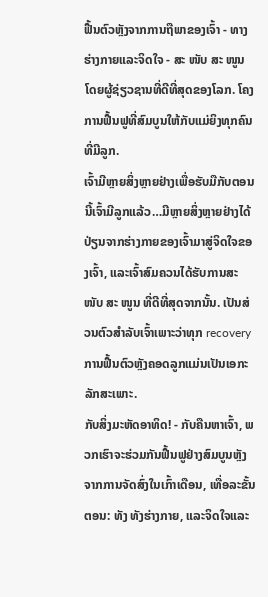ຟື້ນຕົວຫຼັງຈາກການຖືພາຂອງເຈົ້າ - ທາງຮ່າງກາຍແລະຈິດໃຈ - ສະ ໜັບ ສະ ໜູນ ໂດຍຜູ້ຊ່ຽວຊານທີ່ດີທີ່ສຸດຂອງໂລກ. ໂຄງການຟື້ນຟູທີ່ສົມບູນໃຫ້ກັບແມ່ຍິງທຸກຄົນທີ່ມີລູກ.
ເຈົ້າມີຫຼາຍສິ່ງຫຼາຍຢ່າງເພື່ອຮັບມືກັບຕອນນີ້ເຈົ້າມີລູກແລ້ວ…ມີຫຼາຍສິ່ງຫຼາຍຢ່າງໄດ້ປ່ຽນຈາກຮ່າງກາຍຂອງເຈົ້າມາສູ່ຈິດໃຈຂອງເຈົ້າ, ແລະເຈົ້າສົມຄວນໄດ້ຮັບການສະ ໜັບ ສະ ໜູນ ທີ່ດີທີ່ສຸດຈາກນັ້ນ. ເປັນສ່ວນຕົວສໍາລັບເຈົ້າເພາະວ່າທຸກ recovery ການຟື້ນຕົວຫຼັງຄອດລູກແມ່ນເປັນເອກະລັກສະເພາະ.
ກັບສິ່ງມະຫັດອາທິດ! - ກັບຄືນຫາເຈົ້າ, ພວກເຮົາຈະຮ່ວມກັນຟື້ນຟູຢ່າງສົມບູນຫຼັງຈາກການຈັດສົ່ງໃນເກົ້າເດືອນ, ເທື່ອລະຂັ້ນຕອນ: ທັງ ທັງຮ່າງກາຍ, ແລະຈິດໃຈແລະ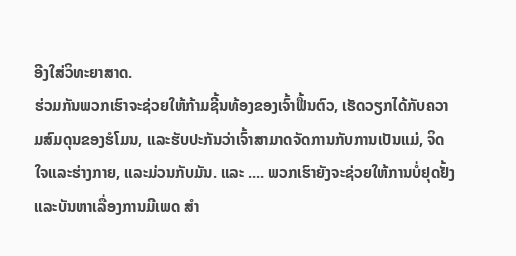ອີງໃສ່ວິທະຍາສາດ.
ຮ່ວມກັນພວກເຮົາຈະຊ່ວຍໃຫ້ກ້າມຊີ້ນທ້ອງຂອງເຈົ້າຟື້ນຕົວ, ເຮັດວຽກໄດ້ກັບຄວາມສົມດຸນຂອງຮໍໂມນ, ແລະຮັບປະກັນວ່າເຈົ້າສາມາດຈັດການກັບການເປັນແມ່, ຈິດໃຈແລະຮ່າງກາຍ, ແລະມ່ວນກັບມັນ. ແລະ .... ພວກເຮົາຍັງຈະຊ່ວຍໃຫ້ການບໍ່ຢຸດຢັ້ງແລະບັນຫາເລື່ອງການມີເພດ ສຳ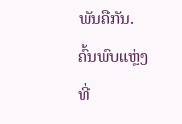ພັນຄືກັນ. ຄົ້ນພົບແຫຼ່ງທີ່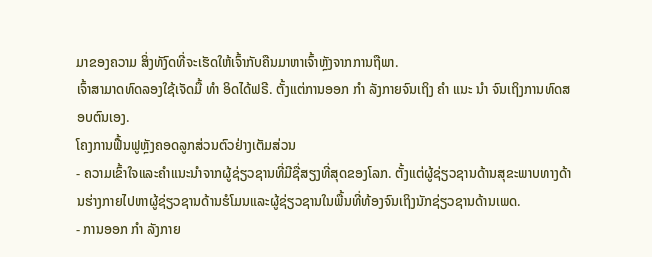ມາຂອງຄວາມ ສິ່ງທັງົດທີ່ຈະເຮັດໃຫ້ເຈົ້າກັບຄືນມາຫາເຈົ້າຫຼັງຈາກການຖືພາ.
ເຈົ້າສາມາດທົດລອງໃຊ້ເຈັດມື້ ທຳ ອິດໄດ້ຟຣີ. ຕັ້ງແຕ່ການອອກ ກຳ ລັງກາຍຈົນເຖິງ ຄຳ ແນະ ນຳ ຈົນເຖິງການທົດສອບຕົນເອງ.
ໂຄງການຟື້ນຟູຫຼັງຄອດລູກສ່ວນຕົວຢ່າງເຕັມສ່ວນ
- ຄວາມເຂົ້າໃຈແລະຄໍາແນະນໍາຈາກຜູ້ຊ່ຽວຊານທີ່ມີຊື່ສຽງທີ່ສຸດຂອງໂລກ. ຕັ້ງແຕ່ຜູ້ຊ່ຽວຊານດ້ານສຸຂະພາບທາງດ້ານຮ່າງກາຍໄປຫາຜູ້ຊ່ຽວຊານດ້ານຮໍໂມນແລະຜູ້ຊ່ຽວຊານໃນພື້ນທີ່ທ້ອງຈົນເຖິງນັກຊ່ຽວຊານດ້ານເພດ.
- ການອອກ ກຳ ລັງກາຍ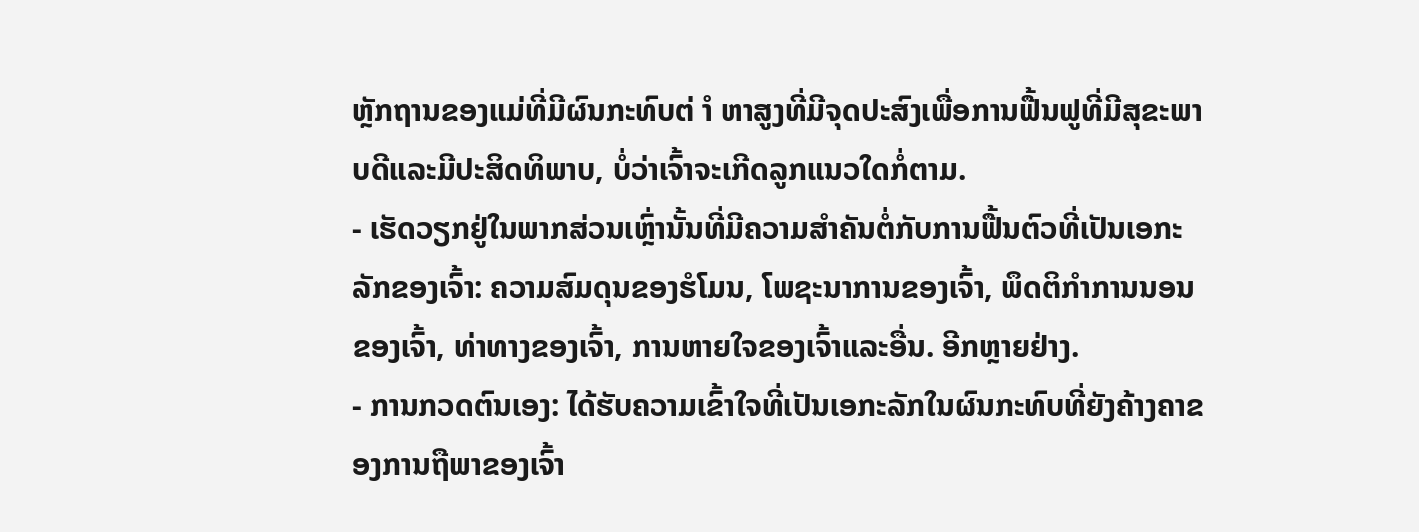ຫຼັກຖານຂອງແມ່ທີ່ມີຜົນກະທົບຕ່ ຳ ຫາສູງທີ່ມີຈຸດປະສົງເພື່ອການຟື້ນຟູທີ່ມີສຸຂະພາບດີແລະມີປະສິດທິພາບ, ບໍ່ວ່າເຈົ້າຈະເກີດລູກແນວໃດກໍ່ຕາມ.
- ເຮັດວຽກຢູ່ໃນພາກສ່ວນເຫຼົ່ານັ້ນທີ່ມີຄວາມສໍາຄັນຕໍ່ກັບການຟື້ນຕົວທີ່ເປັນເອກະລັກຂອງເຈົ້າ: ຄວາມສົມດຸນຂອງຮໍໂມນ, ໂພຊະນາການຂອງເຈົ້າ, ພຶດຕິກໍາການນອນຂອງເຈົ້າ, ທ່າທາງຂອງເຈົ້າ, ການຫາຍໃຈຂອງເຈົ້າແລະອື່ນ. ອີກຫຼາຍຢ່າງ.
- ການກວດຕົນເອງ: ໄດ້ຮັບຄວາມເຂົ້າໃຈທີ່ເປັນເອກະລັກໃນຜົນກະທົບທີ່ຍັງຄ້າງຄາຂອງການຖືພາຂອງເຈົ້າ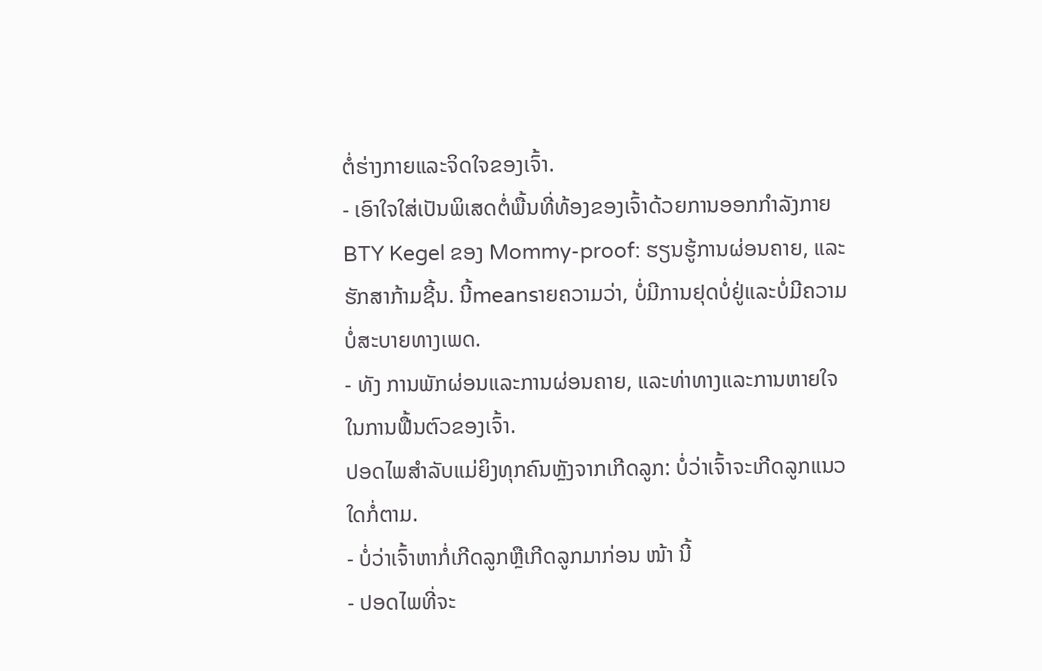ຕໍ່ຮ່າງກາຍແລະຈິດໃຈຂອງເຈົ້າ.
- ເອົາໃຈໃສ່ເປັນພິເສດຕໍ່ພື້ນທີ່ທ້ອງຂອງເຈົ້າດ້ວຍການອອກກໍາລັງກາຍ BTY Kegel ຂອງ Mommy-proof: ຮຽນຮູ້ການຜ່ອນຄາຍ, ແລະຮັກສາກ້າມຊີ້ນ. ນີ້meansາຍຄວາມວ່າ, ບໍ່ມີການຢຸດບໍ່ຢູ່ແລະບໍ່ມີຄວາມບໍ່ສະບາຍທາງເພດ.
- ທັງ ການພັກຜ່ອນແລະການຜ່ອນຄາຍ, ແລະທ່າທາງແລະການຫາຍໃຈໃນການຟື້ນຕົວຂອງເຈົ້າ.
ປອດໄພສໍາລັບແມ່ຍິງທຸກຄົນຫຼັງຈາກເກີດລູກ: ບໍ່ວ່າເຈົ້າຈະເກີດລູກແນວໃດກໍ່ຕາມ.
- ບໍ່ວ່າເຈົ້າຫາກໍ່ເກີດລູກຫຼືເກີດລູກມາກ່ອນ ໜ້າ ນີ້
- ປອດໄພທີ່ຈະ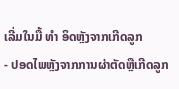ເລີ່ມໃນມື້ ທຳ ອິດຫຼັງຈາກເກີດລູກ
- ປອດໄພຫຼັງຈາກການຜ່າຕັດຫຼືເກີດລູກ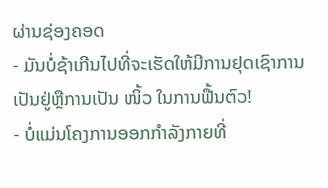ຜ່ານຊ່ອງຄອດ
- ມັນບໍ່ຊ້າເກີນໄປທີ່ຈະເຮັດໃຫ້ມີການຢຸດເຊົາການເປັນຢູ່ຫຼືການເປັນ ໜິ້ວ ໃນການຟື້ນຕົວ!
- ບໍ່ແມ່ນໂຄງການອອກກໍາລັງກາຍທີ່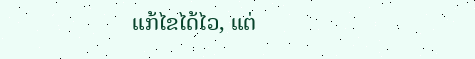ແກ້ໄຂໄດ້ໄວ, ແຕ່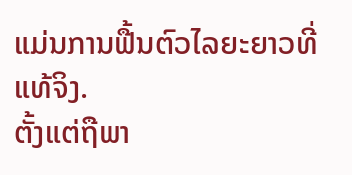ແມ່ນການຟື້ນຕົວໄລຍະຍາວທີ່ແທ້ຈິງ.
ຕັ້ງແຕ່ຖືພາ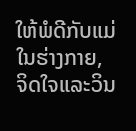ໃຫ້ພໍດີກັບແມ່ໃນຮ່າງກາຍ, ຈິດໃຈແລະວິນ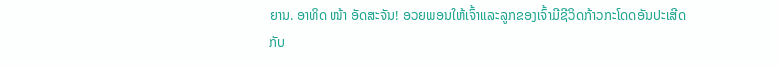ຍານ. ອາທິດ ໜ້າ ອັດສະຈັນ! ອວຍພອນໃຫ້ເຈົ້າແລະລູກຂອງເຈົ້າມີຊີວິດກ້າວກະໂດດອັນປະເສີດກັບ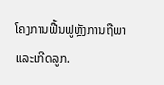ໂຄງການຟື້ນຟູຫຼັງການຖືພາແລະເກີດລູກ.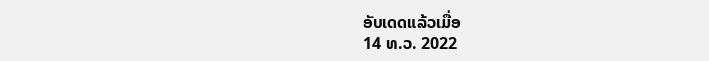ອັບເດດແລ້ວເມື່ອ
14 ທ.ວ. 2022